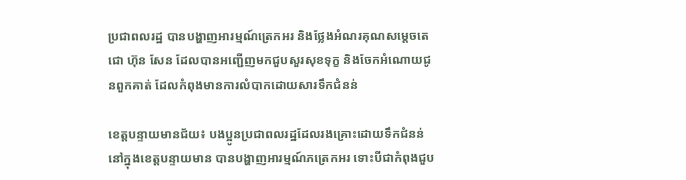ប្រជាពលរដ្ឋ បានបង្ហាញអារម្មណ៍ត្រេកអរ និងថ្លែងអំណរគុណសម្ដេចតេជោ ហ៊ុន សែន ដែលបានអញ្ជើញមកជួបសួរសុខទុក្ខ និងចែកអំណោយជូនពួកគាត់ ដែលកំពុងមានការលំបាកដោយសារទឹកជំនន់

ខេត្តបន្ទាយមានជ័យ៖ បងប្អូនប្រជាពលរដ្ឋដែលរងគ្រោះដោយទឹកជំនន់នៅក្នុងខេត្តបន្ទាយមាន បានបង្ហាញអារម្មណ៍ភត្រេកអរ ទោះបីជាកំពុងជួប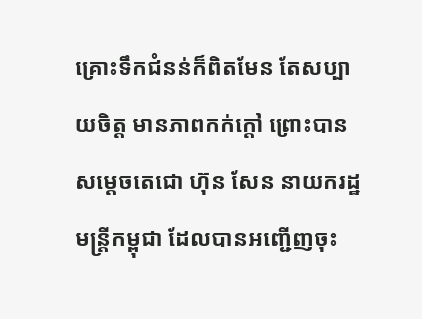គ្រោះទឹកជំនន់ក៏ពិតមែន តែសប្បាយចិត្ត មានភាពកក់ក្ដៅ ព្រោះបានសម្ដេចតេជោ ហ៊ុន សែន នាយករដ្ឋមន្ត្រីកម្ពុជា ដែលបានអញ្ជើញចុះ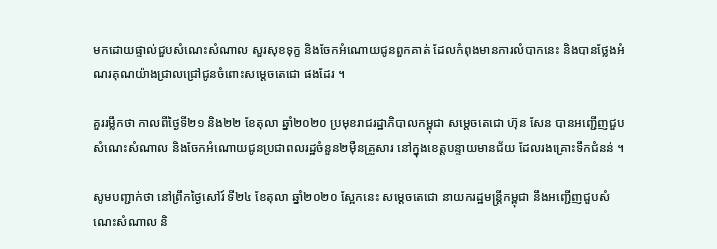មកដោយផ្ទាល់ជួបសំណេះសំណាល សួរសុខទុក្ខ និងចែកអំណោយជូនពួកគាត់ ដែលកំពុងមានការលំបាកនេះ និងបានថ្លែងអំណរគុណយ៉ាងជ្រាលជ្រៅជូនចំពោះសម្ដេចតេជោ ផងដែរ ។

គួររម្លឹកថា កាលពីថ្ងៃទី២១ និង២២ ខែតុលា ឆ្នាំ២០២០ ប្រមុខរាជរដ្ឋាភិបាលកម្ពុជា សម្ដេចតេជោ ហ៊ុន សែន បានអញ្ជើញជួបសំណេះសំណាល និងចែកអំណោយជូនប្រជាពលរដ្ឋចំនួន២ម៉ឺនគ្រួសារ នៅក្នុងខេត្តបន្ទាយមានជ័យ ដែលរងគ្រោះទឹកជំនន់ ។

សូមបញ្ជាក់ថា នៅព្រឹកថ្ងៃសៅរ៍ ទី២៤ ខែតុលា ឆ្នាំ២០២០ ស្អែកនេះ សម្ដេចតេជោ នាយករដ្ឋមន្ត្រីកម្ពុជា នឹងអញ្ជើញជួបសំណេះសំណាល និ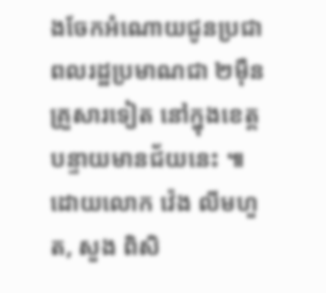ងចែកអំណោយជូនប្រជាពលរដ្ឋប្រមាណជា ២ម៉ឺនគ្រួសារទៀត នៅក្នុងខេត្តបន្ទាយមានជ័យនេះ ៕ ដោយលោក វ៉េង លីមហួត, សួង ពិសិ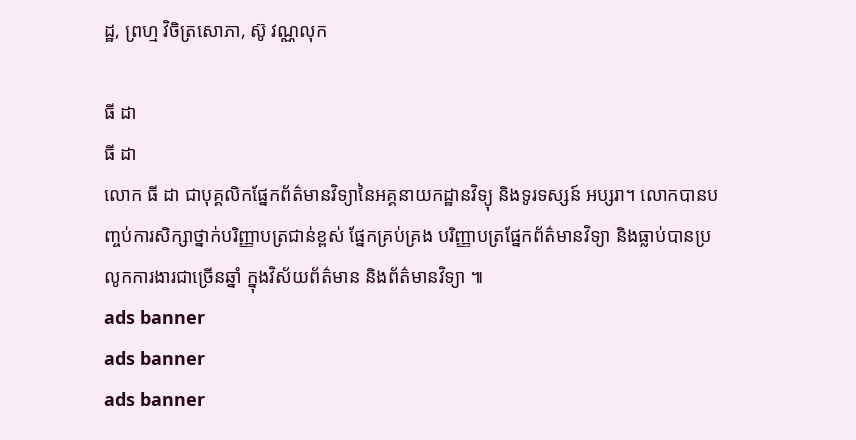ដ្ឋ, ព្រហ្ម វិចិត្រសោភា, ស៊ូ វណ្ណលុក

ធី ដា
ធី ដា
លោក ធី ដា ជាបុគ្គលិកផ្នែកព័ត៌មានវិទ្យានៃអគ្គនាយកដ្ឋានវិទ្យុ និងទូរទស្សន៍ អប្សរា។ លោកបានបញ្ចប់ការសិក្សាថ្នាក់បរិញ្ញាបត្រជាន់ខ្ពស់ ផ្នែកគ្រប់គ្រង បរិញ្ញាបត្រផ្នែកព័ត៌មានវិទ្យា និងធ្លាប់បានប្រលូកការងារជាច្រើនឆ្នាំ ក្នុងវិស័យព័ត៌មាន និងព័ត៌មានវិទ្យា ៕
ads banner
ads banner
ads banner